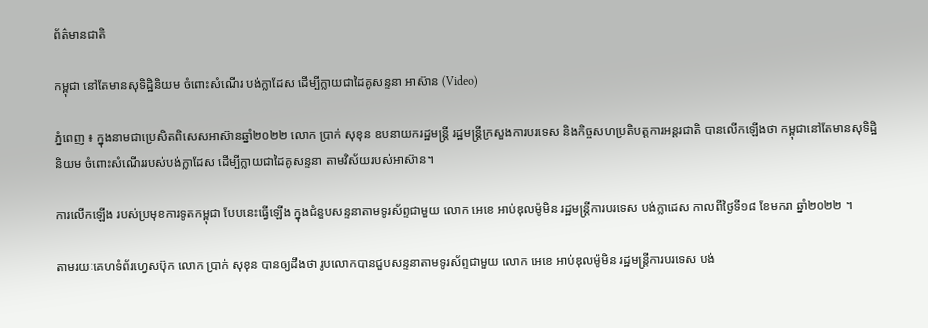ព័ត៌មានជាតិ

កម្ពុជា នៅតែមានសុទិដ្ឋិនិយម ចំពោះសំណើរ បង់ក្លាដែស ដើម្បីក្លាយជាដៃគូសន្ទនា អាស៊ាន (Video)

ភ្នំពេញ ៖ ក្នុងនាមជាប្រេសិតពិសេសអាស៊ានឆ្នាំ២០២២ លោក ប្រាក់ សុខុន ឧបនាយករដ្ឋមន្រ្តី រដ្ឋមន្រ្តីក្រសួងការបរទេស និងកិច្ចសហប្រតិបត្តការអន្តរជាតិ បានលើកឡើងថា កម្ពុជានៅតែមានសុទិដ្ឋិនិយម ចំពោះសំណើររបស់បង់ក្លាដែស ដើម្បីក្លាយជាដៃគូសន្ទនា តាមវិស័យរបស់អាស៊ាន។

ការលើកឡើង របស់ប្រមុខការទូតកម្ពុជា បែបនេះធ្វើឡើង ក្នុងជំនួបសន្ទនាតាមទូរស័ព្ទជាមួយ លោក អេខេ អាប់ឌុលម៉ូមិន រដ្ឋមន្ត្រីការបរទេស បង់ក្លាដេស កាលពីថ្ងៃទី១៨ ខែមករា ឆ្នាំ២០២២ ។

តាមរយៈគេហទំព័រហ្វេសប៊ុក លោក ប្រាក់ សុខុន បានឲ្យដឹងថា រូបលោកបានជួបសន្ទនាតាមទូរស័ព្ទជាមួយ លោក អេខេ អាប់ឌុលម៉ូមិន រដ្ឋមន្ត្រីការបរទេស បង់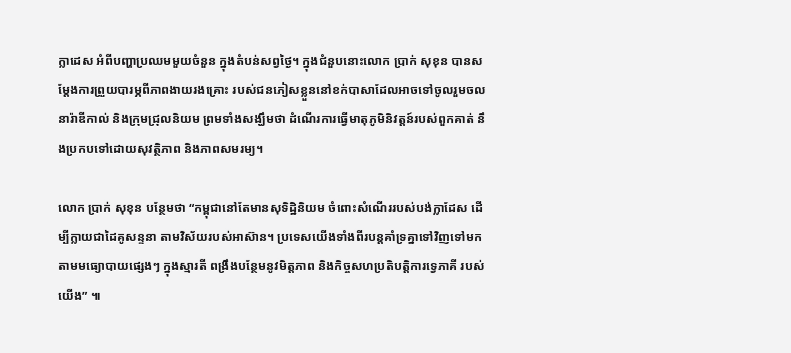ក្លាដេស អំពីបញ្ហាប្រឈមមួយចំនួន ក្នុងតំបន់សព្វថ្ងៃ។ ក្នុងជំនួបនោះលោក ប្រាក់ សុខុន បានសម្ដែងការព្រួយបារម្ភពីភាពងាយរងគ្រោះ របស់ជនភៀសខ្លួននៅខក់បាសាដែលអាចទៅចូលរួមចលនារ៉ាឌីកាល់ និងក្រុមជ្រុលនិយម ព្រមទាំងសង្ឃឹមថា ដំណើរការធ្វើមាតុភូមិនិវត្តន៍របស់ពួកគាត់ នឹងប្រកបទៅដោយសុវត្ថិភាព និងភាពសមរម្យ។

លោក ប្រាក់ សុខុន បន្ថែមថា “កម្ពុជានៅតែមានសុទិដ្ឋិនិយម ចំពោះសំណើររបស់បង់ក្លាដែស ដើម្បីក្លាយជាដៃគូសន្ទនា តាមវិស័យរបស់អាស៊ាន។ ប្រទេសយើងទាំងពីរបន្តគាំទ្រគ្នាទៅវិញទៅមក តាមមធ្យោបាយផ្សេងៗ ក្នុងស្មារតី ពង្រឹងបន្ថែមនូវមិត្តភាព និងកិច្ចសហប្រតិបត្តិការទ្វេភាគី របស់យើង” ៕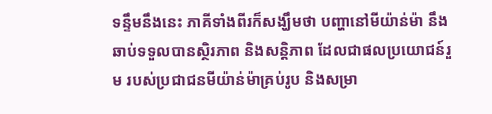ទន្ទឹមនឹងនេះ ភាគីទាំងពីរក៏សង្ឃឹមថា បញ្ហានៅមីយ៉ាន់ម៉ា នឹងឆាប់ទទួលបានស្ថិរភាព និងសន្តិភាព ដែលជាផលប្រយោជន៍រួម របស់ប្រជាជនមីយ៉ាន់ម៉ាគ្រប់រូប និងសម្រា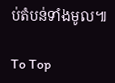ប់តំបន់ទាំងមូល៕

To Top